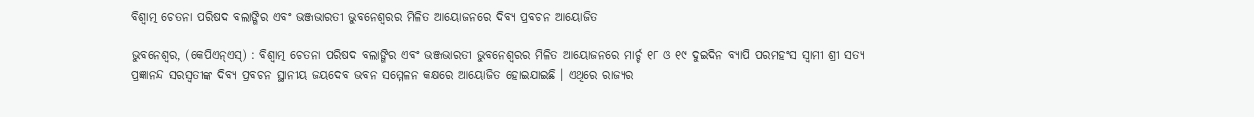ବିଶ୍ୱାତ୍ମ ଚେତନା ପରିଷଦ ବଲାଙ୍ଗିର ଏବଂ ଭଞ୍ଜଭାରତୀ ଭୁବନେଶ୍ୱରର ମିଳିତ ଆୟୋଜନରେ ଦିବ୍ୟ ପ୍ରବଚନ ଆୟୋଜିତ

ଭୁବନେଶ୍ୱର, (କେପିଏନ୍‌ଏସ୍‌) : ବିଶ୍ୱାତ୍ମ ଚେତନା ପରିଷଦ ବଲାଙ୍ଗିର ଏବଂ ଭଞ୍ଜଭାରତୀ ଭୁବନେଶ୍ୱରର ମିଳିତ ଆୟୋଜନରେ ମାର୍ଚ୍ଚ ୧୮ ଓ ୧୯ ଦୁଇଦିନ ବ୍ୟାପି ପରମହଂସ ସ୍ୱାମୀ ଶ୍ରୀ ସତ୍ୟ ପ୍ରଜ୍ଞାନନ୍ଦ ସରସ୍ୱତୀଙ୍କ ଦିବ୍ୟ ପ୍ରବଚନ ସ୍ଥାନୀୟ ଜୟଦେବ ଭବନ ସମ୍ମେଳନ କକ୍ଷରେ ଆୟୋଜିତ ହୋଇଯାଇଛି । ଏଥିରେ ରାଜ୍ୟର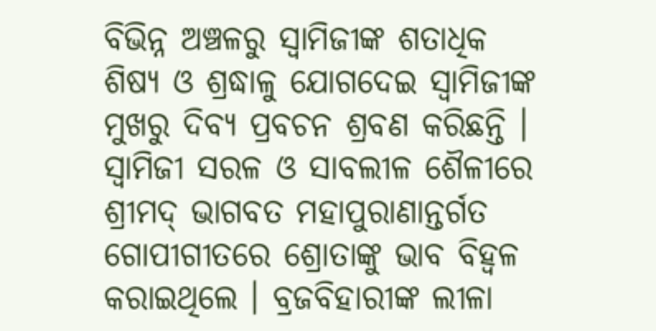ବିଭିନ୍ନ ଅଞ୍ଚଳରୁ ସ୍ୱାମିଜୀଙ୍କ ଶତାଧିକ ଶିଷ୍ୟ ଓ ଶ୍ରଦ୍ଧାଳୁ ଯୋଗଦେଇ ସ୍ୱାମିଜୀଙ୍କ ମୁଖରୁ ଦିବ୍ୟ ପ୍ରବଚନ ଶ୍ରବଣ କରିଛନ୍ତି । ସ୍ୱାମିଜୀ ସରଳ ଓ ସାବଲୀଳ ଶୈଳୀରେ ଶ୍ରୀମଦ୍‌ ଭାଗବତ ମହାପୁରାଣାନ୍ତର୍ଗତ ଗୋପୀଗୀତରେ ଶ୍ରୋତାଙ୍କୁ ଭାବ ବିହ୍ଵଳ କରାଇଥିଲେ । ବ୍ରଜବିହାରୀଙ୍କ ଲୀଳା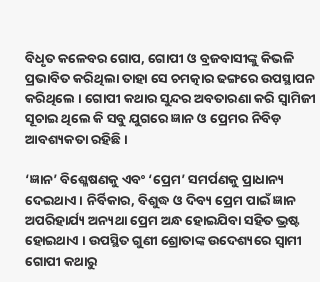ବିଧୃତ କଳେବର ଗୋପ, ଗୋପୀ ଓ ବ୍ରଜବାସୀଙ୍କୁ କିଭଳି ପ୍ରଭାବିତ କରିଥିଲା ତାହା ସେ ଚମତ୍କାର ଢଙ୍ଗରେ ଉପସ୍ଥାପନ କରିଥିଲେ । ଗୋପୀ କଥାର ସୁନ୍ଦର ଅବତାରଣା କରି ସ୍ୱାମିଜୀ ସୂଚାଇ ଥିଲେ କି ସବୁ ଯୁଗରେ ଜ୍ଞାନ ଓ ପ୍ରେମର ନିବିଡ଼ ଆବଶ୍ୟକତା ରହିଛି ।

‘ଜ୍ଞାନ’ ବିଶ୍ଳେଷଣକୁ ଏବଂ ‘ପ୍ରେମ’ ସମର୍ପଣକୁ ପ୍ରାଧାନ୍ୟ ଦେଇଥାଏ । ନିର୍ବିକାର, ବିଶୁଦ୍ଧ ଓ ଦିବ୍ୟ ପ୍ରେମ ପାଇଁ ଜ୍ଞାନ ଅପରିହାର୍ଯ୍ୟ ଅନ୍ୟଥା ପ୍ରେମ ଅନ୍ଧ ହୋଇଯିବା ସହିତ ଭ୍ରଷ୍ଟ ହୋଇଥାଏ । ଉପସ୍ଥିତ ଗୁଣୀ ଶ୍ରୋତାଙ୍କ ଉଦେଶ୍ୟରେ ସ୍ୱାମୀ ଗୋପୀ କଥାରୁ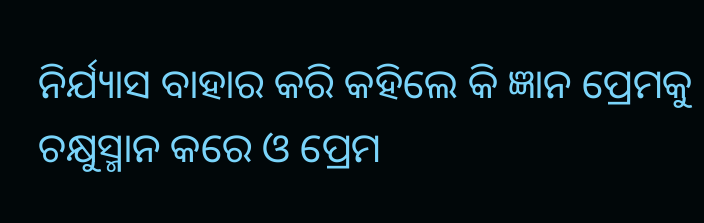ନିର୍ଯ୍ୟାସ ବାହାର କରି କହିଲେ କି ଜ୍ଞାନ ପ୍ରେମକୁ ଚକ୍ଷୁସ୍ମାନ କରେ ଓ ପ୍ରେମ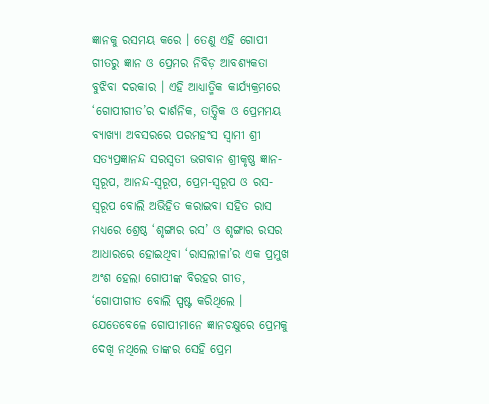ଜ୍ଞାନକୁ ରସମୟ କରେ । ତେଣୁ ଏହି ଗୋପୀ ଗୀତରୁ ଜ୍ଞାନ ଓ ପ୍ରେମର ନିବିଡ଼ ଆବଶ୍ୟକତା ବୁଝିବା ଦରକାର । ଏହି ଆଧ୍ୟାତ୍ମିକ କାର୍ଯ୍ୟକ୍ରମରେ ‘ଗୋପୀଗୀତ’ର ଦାର୍ଶନିକ, ତାତ୍ତ୍ୱିକ ଓ ପ୍ରେମମୟ ବ୍ୟାଖ୍ୟା ଅବସରରେ ପରମହଂସ ସ୍ୱାମୀ ଶ୍ରୀ ସତ୍ୟପ୍ରଜ୍ଞାନନ୍ଦ ସରସ୍ଵତୀ ଭଗବାନ ଶ୍ରୀକୃଷ୍ଣ ଜ୍ଞାନ-ସ୍ୱରୂପ, ଆନନ୍ଦ-ସ୍ୱରୂପ, ପ୍ରେମ-ସ୍ୱରୂପ ଓ ରସ-ସ୍ୱରୂପ ବୋଲି ଅଭିହିତ କରାଇବା ସହିତ ରାସ ମଧ୍ୟରେ ଶ୍ରେଷ୍ଠ ‘ଶୃଙ୍ଗାର ରସ’ ଓ ଶୃଙ୍ଗାର ରସର ଆଧାରରେ ହୋଇଥିବା ‘ରାସଲୀଳା’ର ଏକ ପ୍ରମୁଖ ଅଂଶ ହେଲା ଗୋପୀଙ୍କ ବିରହର ଗୀତ, ‘ଗୋପୀଗୀତ ବୋଲି ସ୍ପଷ୍ଟ କରିଥିଲେ । ଯେତେବେଳେ ଗୋପୀମାନେ ଜ୍ଞାନଚକ୍ଷୁରେ ପ୍ରେମକୁ ଦେଖି ନଥିଲେ ତାଙ୍କର ସେହି ପ୍ରେମ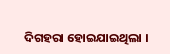ଦିଗହରା ହୋଇଯାଇଥିଲା ।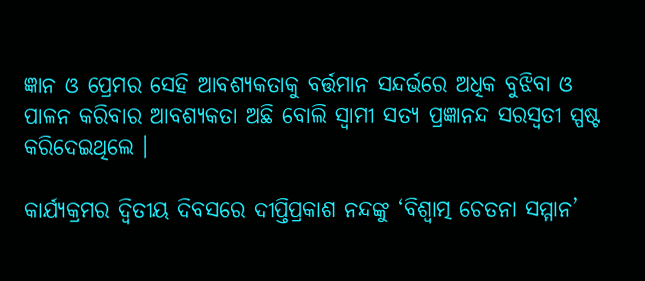ଜ୍ଞାନ ଓ ପ୍ରେମର ସେହି ଆବଶ୍ୟକତାକୁ ବର୍ତ୍ତମାନ ସନ୍ଦର୍ଭରେ ଅଧିକ ବୁଝିବା ଓ ପାଳନ କରିବାର ଆବଶ୍ୟକତା ଅଛି ବୋଲି ସ୍ୱାମୀ ସତ୍ୟ ପ୍ରଜ୍ଞାନନ୍ଦ ସରସ୍ଵତୀ ସ୍ପଷ୍ଟ କରିଦେଇଥିଲେ ।

କାର୍ଯ୍ୟକ୍ରମର ଦ୍ଵିତୀୟ ଦିବସରେ ଦୀପ୍ତିପ୍ରକାଶ ନନ୍ଦଙ୍କୁ ‘ବିଶ୍ୱାତ୍ମ ଚେତନା ସମ୍ମାନ’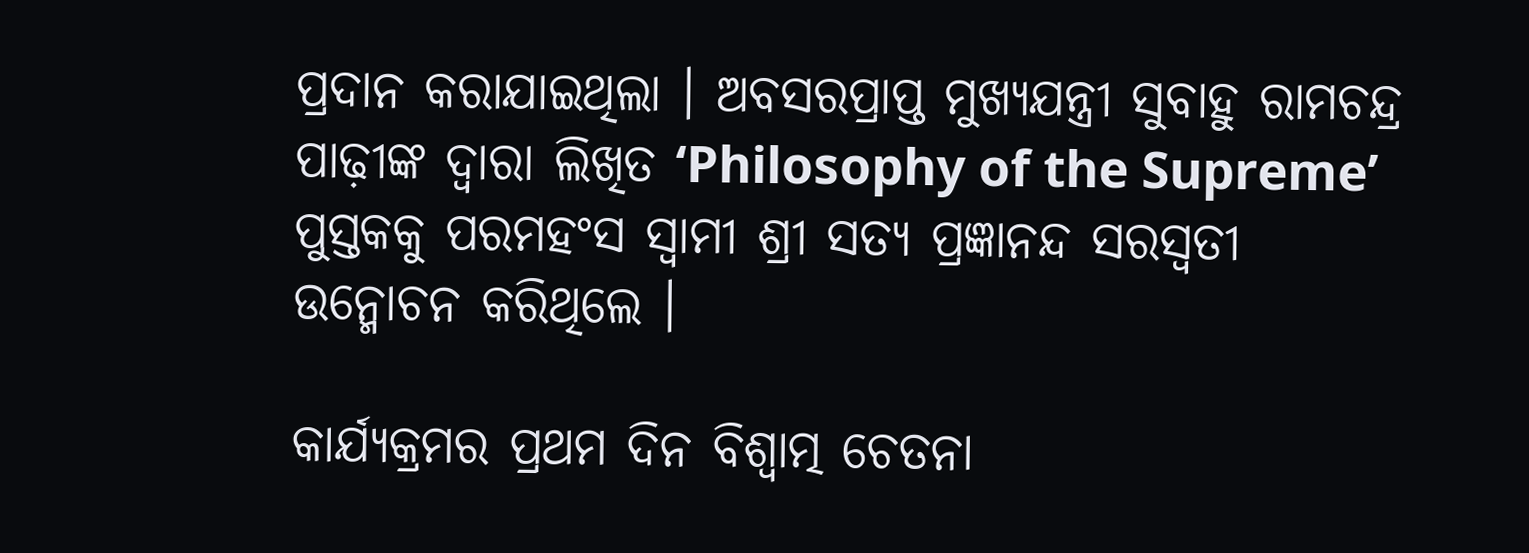ପ୍ରଦାନ କରାଯାଇଥିଲା । ଅବସରପ୍ରାପ୍ତ ମୁଖ୍ୟଯନ୍ତ୍ରୀ ସୁବାହୁ ରାମଚନ୍ଦ୍ର ପାଢ଼ୀଙ୍କ ଦ୍ୱାରା ଲିଖିତ ‘Philosophy of the Supreme’ ପୁସ୍ତକକୁ ପରମହଂସ ସ୍ୱାମୀ ଶ୍ରୀ ସତ୍ୟ ପ୍ରଜ୍ଞାନନ୍ଦ ସରସ୍ଵତୀ ଉନ୍ମୋଚନ କରିଥିଲେ ।

କାର୍ଯ୍ୟକ୍ରମର ପ୍ରଥମ ଦିନ ବିଶ୍ୱାତ୍ମ ଚେତନା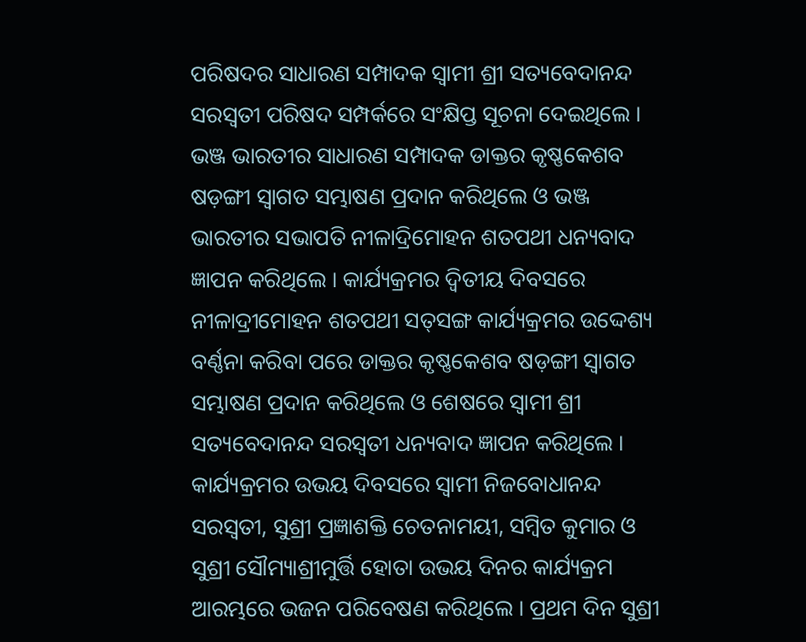ପରିଷଦର ସାଧାରଣ ସମ୍ପାଦକ ସ୍ୱାମୀ ଶ୍ରୀ ସତ୍ୟବେଦାନନ୍ଦ ସରସ୍ଵତୀ ପରିଷଦ ସମ୍ପର୍କରେ ସଂକ୍ଷିପ୍ତ ସୂଚନା ଦେଇଥିଲେ । ଭଞ୍ଜ ଭାରତୀର ସାଧାରଣ ସମ୍ପାଦକ ଡାକ୍ତର କୃଷ୍ଣକେଶବ ଷଡ଼ଙ୍ଗୀ ସ୍ୱାଗତ ସମ୍ଭାଷଣ ପ୍ରଦାନ କରିଥିଲେ ଓ ଭଞ୍ଜ ଭାରତୀର ସଭାପତି ନୀଳାଦ୍ରିମୋହନ ଶତପଥୀ ଧନ୍ୟବାଦ ଜ୍ଞାପନ କରିଥିଲେ । କାର୍ଯ୍ୟକ୍ରମର ଦ୍ଵିତୀୟ ଦିବସରେ ନୀଳାଦ୍ରୀମୋହନ ଶତପଥୀ ସତ୍‌ସଙ୍ଗ କାର୍ଯ୍ୟକ୍ରମର ଉଦ୍ଦେଶ୍ୟ ବର୍ଣ୍ଣନା କରିବା ପରେ ଡାକ୍ତର କୃଷ୍ଣକେଶବ ଷଡ଼ଙ୍ଗୀ ସ୍ୱାଗତ ସମ୍ଭାଷଣ ପ୍ରଦାନ କରିଥିଲେ ଓ ଶେଷରେ ସ୍ୱାମୀ ଶ୍ରୀ ସତ୍ୟବେଦାନନ୍ଦ ସରସ୍ଵତୀ ଧନ୍ୟବାଦ ଜ୍ଞାପନ କରିଥିଲେ । କାର୍ଯ୍ୟକ୍ରମର ଉଭୟ ଦିବସରେ ସ୍ୱାମୀ ନିଜବୋଧାନନ୍ଦ ସରସ୍ଵତୀ, ସୁଶ୍ରୀ ପ୍ରଜ୍ଞାଶକ୍ତି ଚେତନାମୟୀ, ସମ୍ବିତ କୁମାର ଓ ସୁଶ୍ରୀ ସୌମ୍ୟାଶ୍ରୀମୁର୍ତ୍ତି ହୋତା ଉଭୟ ଦିନର କାର୍ଯ୍ୟକ୍ରମ ଆରମ୍ଭରେ ଭଜନ ପରିବେଷଣ କରିଥିଲେ । ପ୍ରଥମ ଦିନ ସୁଶ୍ରୀ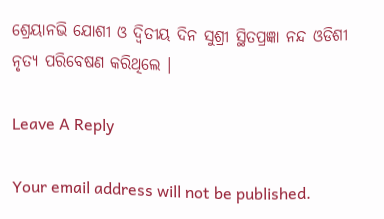ଶ୍ରେୟାନଭି ଯୋଶୀ ଓ ଦ୍ଵିତୀୟ ଦିନ ସୁଶ୍ରୀ ସ୍ଥିତପ୍ରଜ୍ଞା ନନ୍ଦ ଓଡିଶୀ ନୃତ୍ୟ ପରିବେଷଣ କରିଥିଲେ ।

Leave A Reply

Your email address will not be published.